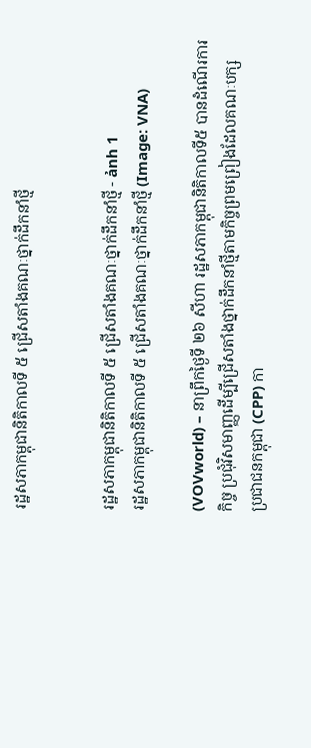រដ្ឋសភាកម្ពុជានិតិកាលទី ៥ ជ្រើសតាំងគណៈថ្នាក់ដឹកនាំថ្មី


រដ្ឋសភាកម្ពុជានិតិកាលទី ៥ ជ្រើសតាំងគណៈថ្នាក់ដឹកនាំថ្មី - ảnh 1
រដ្ឋសភាកម្ពុជានិតិកាលទី ៥ ជ្រើសតាំងគណៈថ្នាក់ដឹកនាំថ្មី (Image: VNA)

(VOVworld) – នាព្រឹកថ្ងៃទី ២៦ សីហា រដ្ឋសភាកម្ពុជានិតិកាលទី៥ បានដំណើរការ
កិច្ច ប្រជុំវិសមាញ្ញដើម្បីជ្រើសតាំងថ្នាក់ដឹកនាំថ្មីតាមកិច្ចព្រមព្រៀងដែលគណៈបក្ស
ប្រជាជនកម្ពុជា (CPP) កា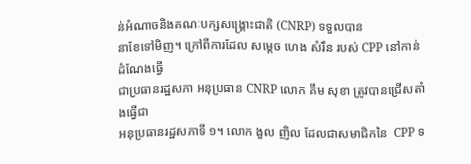ន់អំណាចនិងគណៈបក្សសង្គ្រោះជាតិ (CNRP) ទទួលបាន
នាខែទៅមិញ។ ក្រៅពីការដែល សម្តេច ហេង សំរឹន របស់ CPP នៅកាន់ដំណែងធ្វើ
ជាប្រធានរដ្ឋសភា អនុប្រធាន CNRP លោក គឹម សុខា ត្រូវបានជ្រើសតាំងធ្វើជា
អនុប្រធានរដ្ឋសភាទី ១។ លោក ងួល ញិល ដែលជាសមាជិកនៃ  CPP ទ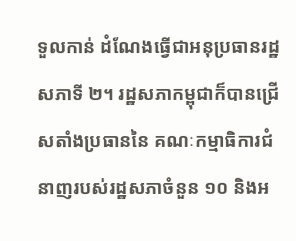ទួលកាន់ ដំណែងធ្វើជាអនុប្រធានរដ្ឋសភាទី ២។ រដ្ឋសភាកម្ពុជាក៏បានជ្រើសតាំងប្រធាននៃ គណៈកម្មាធិការជំនាញរបស់រដ្ឋសភាចំនួន ១០ និងអ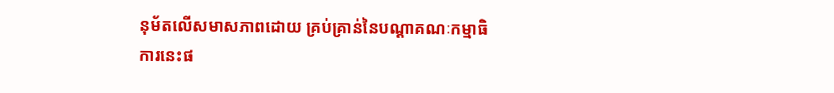នុម័តលើសមាសភាពដោយ គ្រប់គ្រាន់នៃបណ្ដាគណៈកម្មាធិការនេះផ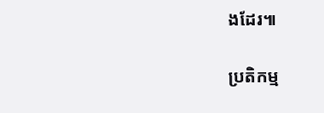ងដែរ៕

ប្រតិកម្ម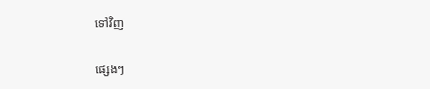ទៅវិញ

ផ្សេងៗ